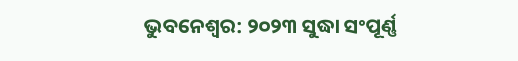ଭୁବନେଶ୍ବର: ୨୦୨୩ ସୁଦ୍ଧା ସଂପୂର୍ଣ୍ଣ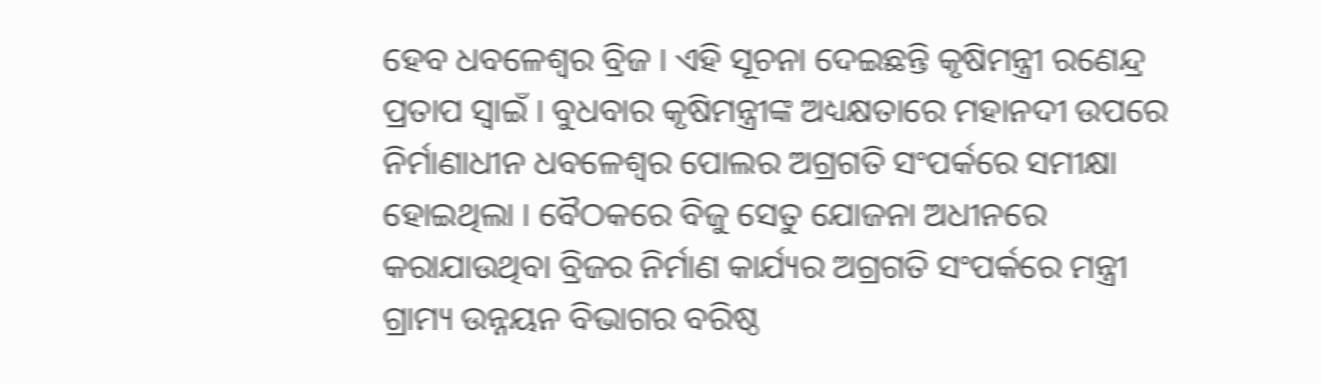ହେବ ଧବଳେଶ୍ଵର ବ୍ରିଜ । ଏହି ସୂଚନା ଦେଇଛନ୍ତି କୃଷିମନ୍ତ୍ରୀ ରଣେନ୍ଦ୍ର ପ୍ରତାପ ସ୍ୱାଇଁ । ବୁଧବାର କୃଷିମନ୍ତ୍ରୀଙ୍କ ଅଧ୍ୟକ୍ଷତାରେ ମହାନଦୀ ଉପରେ ନିର୍ମାଣାଧୀନ ଧବଳେଶ୍ଵର ପୋଲର ଅଗ୍ରଗତି ସଂପର୍କରେ ସମୀକ୍ଷା ହୋଇଥିଲା । ବୈଠକରେ ବିଜୁ ସେତୁ ଯୋଜନା ଅଧୀନରେ କରାଯାଉଥିବା ବ୍ରିଜର ନିର୍ମାଣ କାର୍ଯ୍ୟର ଅଗ୍ରଗତି ସଂପର୍କରେ ମନ୍ତ୍ରୀ ଗ୍ରାମ୍ୟ ଉନ୍ନୟନ ବିଭାଗର ବରିଷ୍ଠ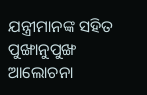ଯନ୍ତ୍ରୀମାନଙ୍କ ସହିତ ପୁଙ୍ଖାନୁପୁଙ୍ଖ ଆଲୋଚନା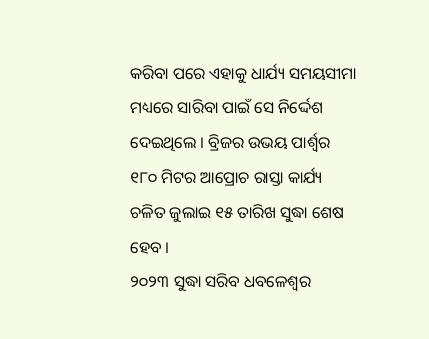କରିବା ପରେ ଏହାକୁ ଧାର୍ଯ୍ୟ ସମୟସୀମା ମଧ୍ୟରେ ସାରିବା ପାଇଁ ସେ ନିର୍ଦ୍ଦେଶ ଦେଇଥିଲେ । ବ୍ରିଜର ଉଭୟ ପାର୍ଶ୍ଵର ୧୮୦ ମିଟର ଆପ୍ରୋଚ ରାସ୍ତା କାର୍ଯ୍ୟ ଚଳିତ ଜୁଲାଇ ୧୫ ତାରିଖ ସୁଦ୍ଧା ଶେଷ ହେବ ।
୨୦୨୩ ସୁଦ୍ଧା ସରିବ ଧବଳେଶ୍ଵର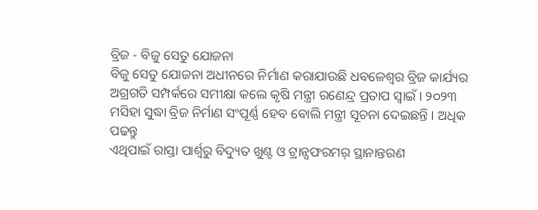ବ୍ରିଜ - ବିଜୁ ସେତୁ ଯୋଜନା
ବିଜୁ ସେତୁ ଯୋଜନା ଅଧୀନରେ ନିର୍ମାଣ କରାଯାଉଛି ଧବଳେଶ୍ଵର ବ୍ରିଜ କାର୍ଯ୍ୟର ଅଗ୍ରଗତି ସମ୍ପର୍କରେ ସମୀକ୍ଷା କଲେ କୃଷି ମନ୍ତ୍ରୀ ରଣେନ୍ଦ୍ର ପ୍ରତାପ ସ୍ଵାଇଁ । ୨୦୨୩ ମସିହା ସୁଦ୍ଧା ବ୍ରିଜ ନିର୍ମାଣ ସଂପୂର୍ଣ୍ଣ ହେବ ବୋଲି ମନ୍ତ୍ରୀ ସୂଚନା ଦେଇଛନ୍ତି । ଅଧିକ ପଢନ୍ତୁ
ଏଥିପାଇଁ ରାସ୍ତା ପାର୍ଶ୍ଵରୁ ବିଦ୍ୟୁତ ଖୁଣ୍ଟ ଓ ଟ୍ରାନ୍ସଫରମର୍ ସ୍ଥାନାନ୍ତରଣ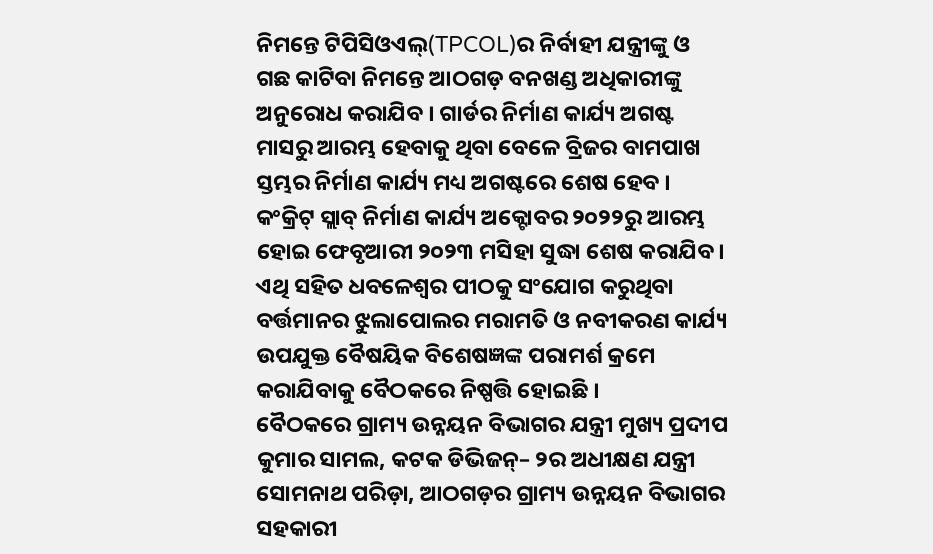ନିମନ୍ତେ ଟିପିସିଓଏଲ୍(TPCOL)ର ନିର୍ବାହୀ ଯନ୍ତ୍ରୀଙ୍କୁ ଓ ଗଛ କାଟିବା ନିମନ୍ତେ ଆଠଗଡ଼ ବନଖଣ୍ଡ ଅଧିକାରୀଙ୍କୁ ଅନୁରୋଧ କରାଯିବ । ଗାର୍ଡର ନିର୍ମାଣ କାର୍ଯ୍ୟ ଅଗଷ୍ଟ ମାସରୁ ଆରମ୍ଭ ହେବାକୁ ଥିବା ବେଳେ ବ୍ରିଜର ବାମପାଖ ସ୍ତମ୍ଭର ନିର୍ମାଣ କାର୍ଯ୍ୟ ମଧ୍ୟ ଅଗଷ୍ଟରେ ଶେଷ ହେବ । କଂକ୍ରିଟ୍ ସ୍ଲାବ୍ ନିର୍ମାଣ କାର୍ଯ୍ୟ ଅକ୍ଟୋବର ୨୦୨୨ରୁ ଆରମ୍ଭ ହୋଇ ଫେବୃଆରୀ ୨୦୨୩ ମସିହା ସୁଦ୍ଧା ଶେଷ କରାଯିବ। ଏଥି ସହିତ ଧବଳେଶ୍ୱର ପୀଠକୁ ସଂଯୋଗ କରୁଥିବା ବର୍ତ୍ତମାନର ଝୁଲାପୋଲର ମରାମତି ଓ ନବୀକରଣ କାର୍ଯ୍ୟ ଉପଯୁକ୍ତ ବୈଷୟିକ ବିଶେଷଜ୍ଞଙ୍କ ପରାମର୍ଶ କ୍ରମେ କରାଯିବାକୁ ବୈଠକରେ ନିଷ୍ପତ୍ତି ହୋଇଛି ।
ବୈଠକରେ ଗ୍ରାମ୍ୟ ଉନ୍ନୟନ ବିଭାଗର ଯନ୍ତ୍ରୀ ମୁଖ୍ୟ ପ୍ରଦୀପ କୁମାର ସାମଲ, କଟକ ଡିଭିଜନ୍– ୨ର ଅଧୀକ୍ଷଣ ଯନ୍ତ୍ରୀ ସୋମନାଥ ପରିଡ଼ା, ଆଠଗଡ଼ର ଗ୍ରାମ୍ୟ ଉନ୍ନୟନ ବିଭାଗର ସହକାରୀ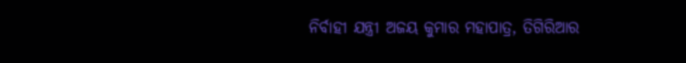ନିର୍ବାହୀ ଯନ୍ତ୍ରୀ ଅଜୟ କୁମାର ମହାପାତ୍ର, ତିଗିରିଆର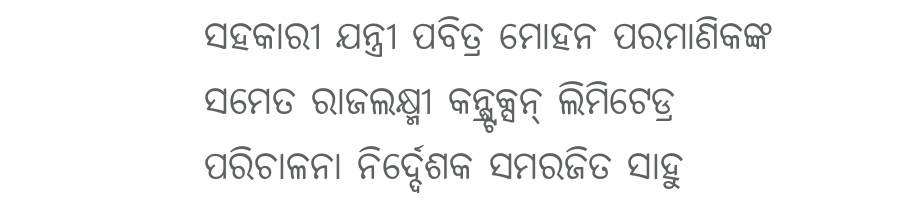ସହକାରୀ ଯନ୍ତ୍ରୀ ପବିତ୍ର ମୋହନ ପରମାଣିକଙ୍କ ସମେତ ରାଜଲକ୍ଷ୍ମୀ କନ୍ଷ୍ଟ୍ରକ୍ସନ୍ ଲିମିଟେଡ୍ର ପରିଚାଳନା ନିର୍ଦ୍ଦେଶକ ସମରଜିତ ସାହୁ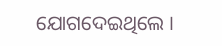ଯୋଗଦେଇଥିଲେ ।